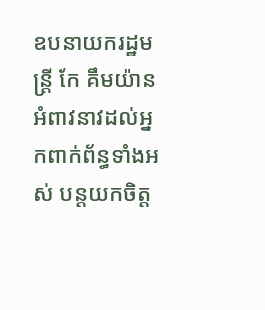ឧបនាយករដ្ឋមន្រ្តី កែ គឹមយ៉ាន អំពាវនាវដល់អ្នកពាក់ព័ន្ធទាំងអស់ បន្តយកចិត្ត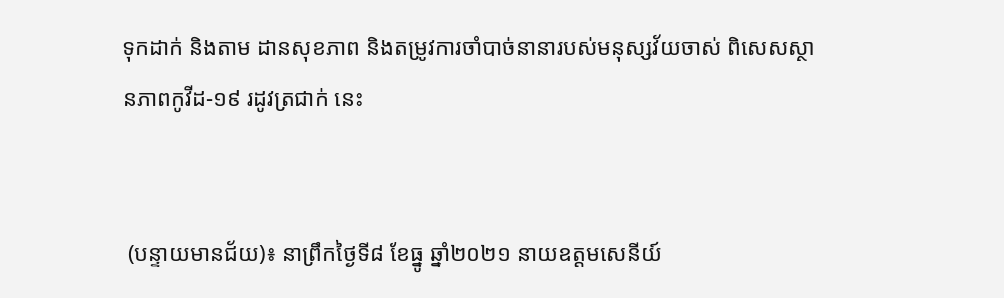ទុកដាក់ និងតាម ដានសុខភាព និងតម្រូវការចាំបាច់នានារបស់មនុស្សវ័យចាស់ ពិសេសស្ថានភាពកូវីដ-១៩ រដូវត្រជាក់ នេះ


 (បន្ទាយមានជ័យ)៖ នាព្រឹកថ្ងៃទី៨ ខែធ្នូ ឆ្នាំ២០២១ នាយឧត្តមសេនីយ៍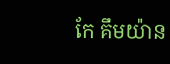កែ គឹមយ៉ាន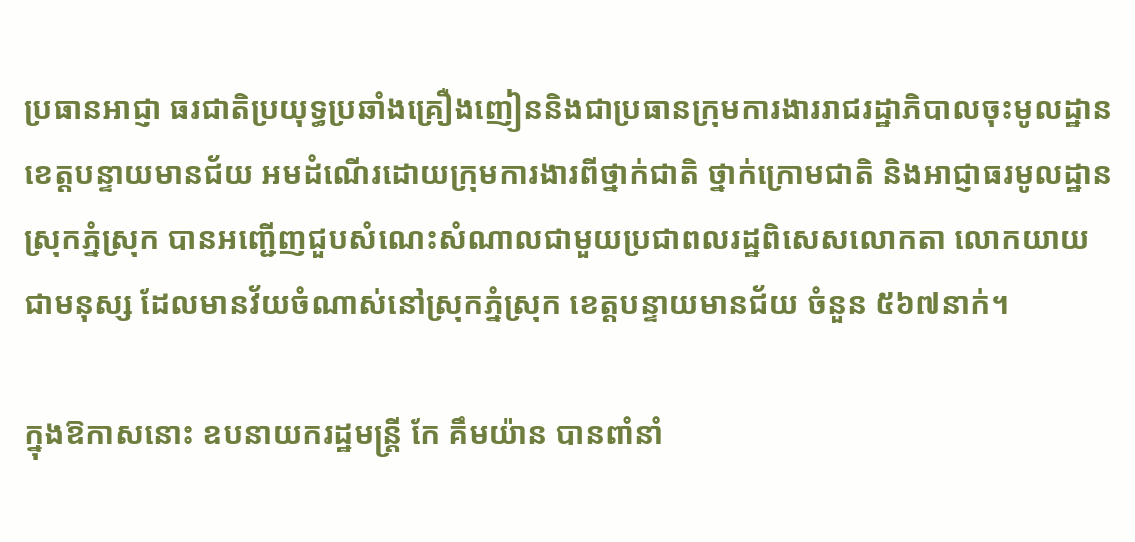ប្រធានអាជ្ញា ធរជាតិប្រយុទ្ធប្រឆាំងគ្រឿងញៀននិងជាប្រធានក្រុមការងាររាជរដ្ឋាភិបាលចុះមូលដ្ឋានខេត្តបន្ទាយមានជ័យ អមដំណើរដោយក្រុមការងារពីថ្នាក់ជាតិ ថ្នាក់ក្រោមជាតិ និងអាជ្ញាធរមូលដ្ឋានស្រុកភ្នំស្រុក បានអញ្ជើញជួបសំណេះសំណាលជាមួយប្រជាពលរដ្ឋពិសេសលោកតា លោកយាយ ជាមនុស្ស ដែលមានវ័យចំណាស់នៅស្រុកភ្នំស្រុក ខេត្តបន្ទាយមានជ័យ ចំនួន ៥៦៧នាក់។

ក្នុងឱកាសនោះ ឧបនាយករដ្ឋមន្រ្តី កែ គឹមយ៉ាន បានពាំនាំ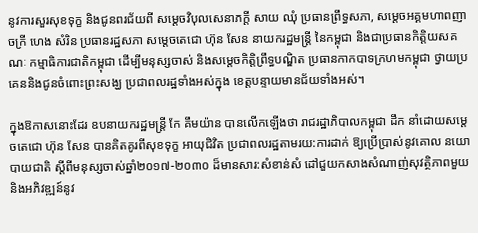នូវការសួរសុខទុក្ខ និងជូនពរជ័យពី សម្ដេចវិបុលសេនាភក្ដី សាយ ឈុំ ប្រធានព្រឹទ្ធសភា, សម្ដេចអគ្គមហាពញាចក្រី ហេង សំរិន ប្រធានរដ្ឋសភា សម្ដេចតេជោ ហ៊ុន សែន នាយករដ្ឋមន្រ្តី នៃកម្ពុជា និងជាប្រធានកិត្តិយសគណៈ កម្មាធិការជាតិកម្ពុជា ដើម្បីមនុស្សចាស់ និងសម្តេចកិត្តិព្រឹទ្ធបណ្ឌិត ប្រធានកាកបាទក្រហមកម្ពុជា ថ្វាយប្រគេននិងជូនចំពោះព្រះសង្ឃ ប្រជាពលរដ្ឋទាំងអស់ក្នុង ខេត្តបន្ទាយមានជ័យទាំងអស់។

ក្នុងឱកាសនោះដែរ ឧបនាយករដ្ឋមន្ត្រី កែ គឹមយ៉ាន បានលើកឡើងថា រាជរដ្ឋាភិបាលកម្ពុជា ដឹក នាំដោយសម្តេចតេជោ ហ៊ុន សែន បានគិតគូរពីសុខទុក្ខ អាយុជិវិត ប្រជាពលរដ្ឋតាមរយ:ការដាក់ ឱ្យប្រើប្រាស់នូវគោល នយោបាយជាតិ ស្តីពីមនុស្សចាស់ឆ្នាំ២០១៧-២០៣០ ដ៏មានសារ:សំខាន់សំ ដៅជួយកសាងសំណាញ់សុវត្ថិភាពមួយ និងអភិវឌ្ឍន៍នូវ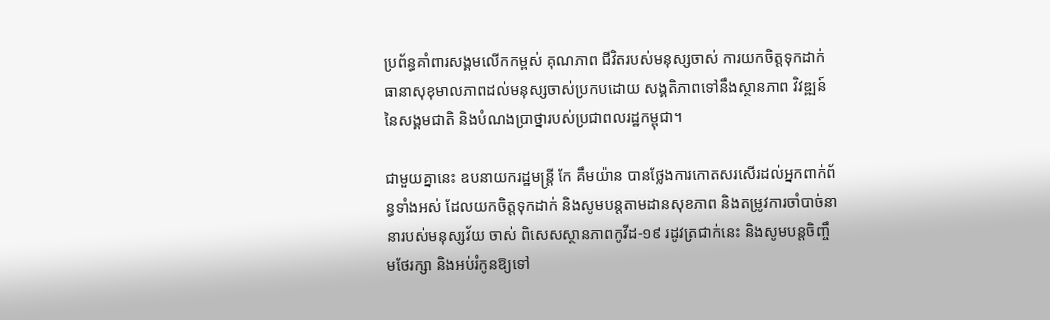ប្រព័ន្ធគាំពារសង្គមលើកកម្ពស់ គុណភាព ជីវិតរបស់មនុស្សចាស់ ការយកចិត្តទុកដាក់ ធានាសុខុមាលភាពដល់មនុស្សចាស់ប្រកបដោយ សង្គតិភាពទៅនឹងស្ថានភាព វិវឌ្ឍន៍នៃសង្គមជាតិ និងបំណងប្រាថ្នារបស់ប្រជាពលរដ្ឋកម្ពុជា។

ជាមួយគ្នានេះ ឧបនាយករដ្ឋមន្រ្តី កែ គឹមយ៉ាន បានថ្លែងការកោតសរសើរដល់អ្នកពាក់ព័ន្ធទាំងអស់ ដែលយកចិត្តទុកដាក់ និងសូមបន្តតាមដានសុខភាព និងតម្រូវការចាំបាច់នានារបស់មនុស្សវ័យ ចាស់ ពិសេសស្ថានភាពកូវីដ-១៩ រដូវត្រជាក់នេះ និងសូមបន្តចិញ្ចឹមថែរក្សា និងអប់រំកូនឱ្យទៅ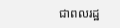ជាពលរដ្ឋ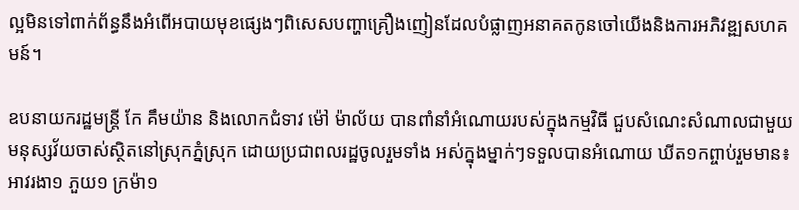ល្អមិនទៅពាក់ព័ន្ធនឹងអំពើអបាយមុខផ្សេងៗពិសេសបញ្ហាគ្រឿងញៀនដែលបំផ្លាញអនាគតកូនចៅយើងនិងការអភិវឌ្ឍសហគមន៍។

ឧបនាយករដ្ឋមន្ត្រី កែ គឹមយ៉ាន និងលោកជំទាវ ម៉ៅ ម៉ាល័យ បានពាំនាំអំណោយរបស់ក្នុងកម្មវិធី ជួបសំណេះសំណាលជាមួយមនុស្សវ័យចាស់ស្ថិតនៅស្រុកភ្នំស្រុក ដោយប្រជាពលរដ្ឋចូលរួមទាំង អស់ក្នុងម្នាក់ៗទទួលបានអំណោយ ឃីត១កព្ចាប់រួមមាន៖ អាវរងា១ ភួយ១ ក្រម៉ា១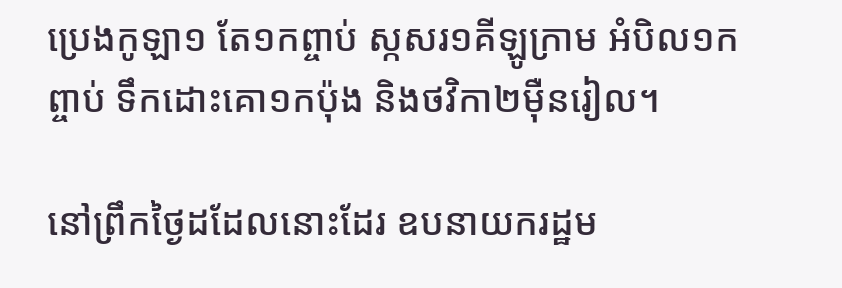ប្រេងកូឡា១ តែ១កព្ចាប់ ស្កសរ១គីឡូក្រាម អំបិល១កព្ចាប់ ទឹកដោះគោ១កប៉ុង និងថវិកា២ម៉ឺនរៀល។

នៅព្រឹកថ្ងៃដដែលនោះដែរ ឧបនាយករដ្ឋម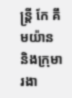ន្ត្រី កែ គឹមយ៉ាន និងក្រុមារងា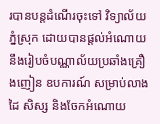របានបន្តដំណើរចុះទៅ វិទ្យាល័យភ្នំស្រុក ដោយបានផ្តល់អំណោយនឹងរៀបចំបណ្ណាល័យប្រឆាំងគ្រឿងញៀន ឧបការណ៍ សម្រាប់លាងដៃ សិស្ស និងចែកអំណោយ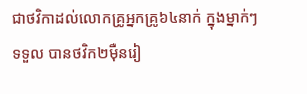ជាថវិកាដល់លោកគ្រូអ្នកគ្រូ៦៤នាក់ ក្នុងម្នាក់ៗ ទទួល បានថវិក២ម៉ឺនរៀ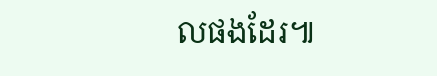លផងដែរ៕